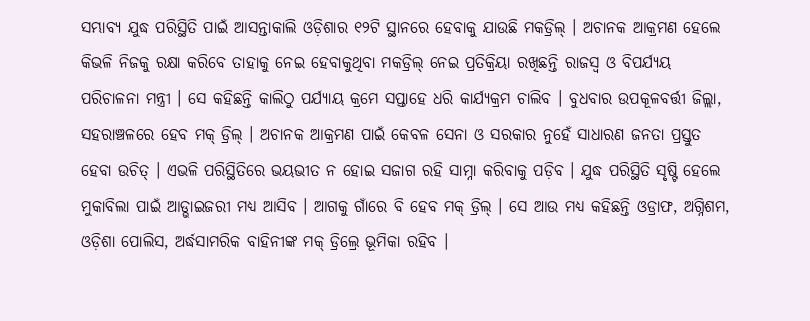ସମ୍ଭାବ୍ୟ ଯୁଦ୍ଧ ପରିସ୍ଥିତି ପାଇଁ ଆସନ୍ତାକାଲି ଓଡ଼ିଶାର ୧୨ଟି ସ୍ଥାନରେ ହେବାକୁ ଯାଉଛି ମକଡ୍ରିଲ୍ । ଅଚାନକ ଆକ୍ରମଣ ହେଲେ କିଭଳି ନିଜକୁ ରକ୍ଷା କରିବେ ତାହାକୁ ନେଇ ହେବାକୁଥିବା ମକଡ୍ରିଲ୍ ନେଇ ପ୍ରତିକ୍ରିୟା ରଖିଛନ୍ତି ରାଜସ୍ବ ଓ ବିପର୍ଯ୍ୟୟ ପରିଚାଳନା ମନ୍ତ୍ରୀ । ସେ କହିଛନ୍ତି କାଲିଠୁ ପର୍ଯ୍ୟାୟ କ୍ରମେ ସପ୍ତାହେ ଧରି କାର୍ଯ୍ୟକ୍ରମ ଚାଲିବ । ବୁଧବାର ଉପକୂଳବର୍ତ୍ତୀ ଜିଲ୍ଲା, ସହରାଞ୍ଚଳରେ ହେବ ମକ୍ ଡ୍ରିଲ୍ । ଅଚାନକ ଆକ୍ରମଣ ପାଇଁ କେବଳ ସେନା ଓ ସରକାର ନୁହେଁ ସାଧାରଣ ଜନତା ପ୍ରସ୍ତୁତ ହେବା ଉଚିତ୍ । ଏଭଳି ପରିସ୍ଥିତିରେ ଭୟଭୀତ ନ ହୋଇ ସଜାଗ ରହି ସାମ୍ନା କରିବାକୁ ପଡ଼ିବ । ଯୁଦ୍ଧ ପରିସ୍ଥିତି ସୃଷ୍ଟି ହେଲେ ମୁକାବିଲା ପାଇଁ ଆଡ୍ଭାଇଜରୀ ମଧ୍ୟ ଆସିବ । ଆଗକୁ ଗାଁରେ ବି ହେବ ମକ୍ ଡ୍ରିଲ୍ । ସେ ଆଉ ମଧ୍ୟ କହିଛନ୍ତି ଓଡ୍ରାଫ, ଅଗ୍ନିଶମ, ଓଡ଼ିଶା ପୋଲିସ, ଅର୍ଦ୍ଧସାମରିକ ବାହିନୀଙ୍କ ମକ୍ ଡ୍ରିଲ୍ରେ ଭୂମିକା ରହିବ ।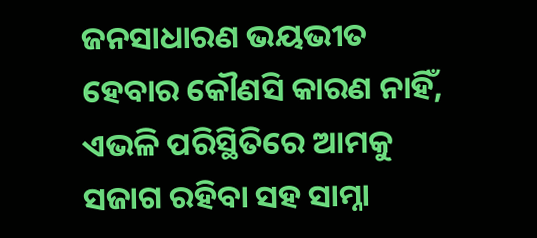ଜନସାଧାରଣ ଭୟଭୀତ ହେବାର କୌଣସି କାରଣ ନାହିଁ, ଏଭଳି ପରିସ୍ଥିତିରେ ଆମକୁ ସଜାଗ ରହିବା ସହ ସାମ୍ନା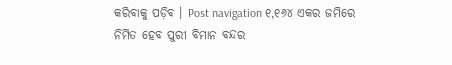କରିବାକୁ ପଡ଼ିବ । Post navigation ୧,୧୬୪ ଏକର ଜମିରେ ନିର୍ମିତ ହେବ ପୁରୀ ବିମାନ ବନ୍ଦର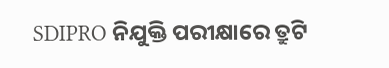SDIPRO ନିଯୁକ୍ତି ପରୀକ୍ଷାରେ ତ୍ରୁଟି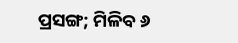ପ୍ରସଙ୍ଗ; ମିଳିବ ୬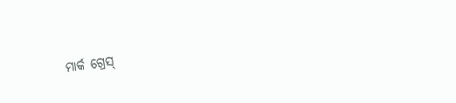ମାର୍କ ଗ୍ରେସ୍